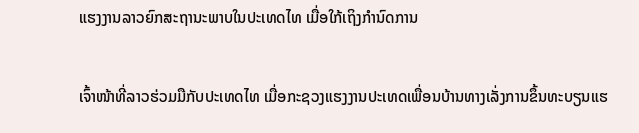ແຮງງານລາວຍົກສະຖານະພາບໃນປະເທດໄທ ເມື່ອໃກ້ເຖິງກຳນົດການ

ເຈົ້າໜ້າທີ່ລາວຮ່ວມມືກັບປະເທດໄທ ເມື່ອກະຊວງແຮງງານປະເທດເພື່ອນບ້ານທາງເລັ່ງການຂຶ້ນທະບຽນແຮ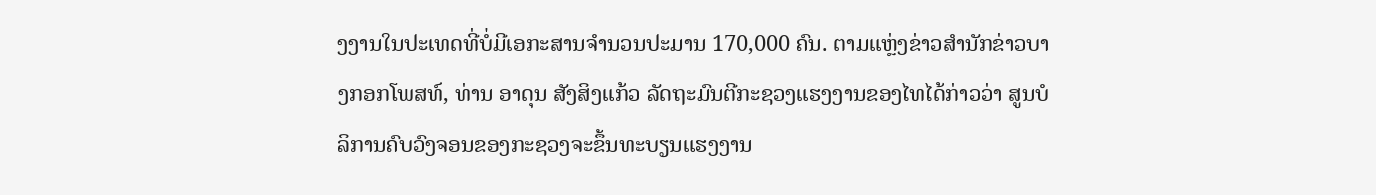ງງານໃນປະເທດທີ່ບໍ່ມີເອກະສານຈຳນວນປະມານ 170,000 ຄົນ. ຕາມແຫຼ່ງຂ່າວສຳນັກຂ່າວບາງກອກໂພສທ໌, ທ່ານ ອາດຸນ ສັງສິງແກ້ວ ລັດຖະມົນຕີກະຊວງແຮງງານຂອງໄທໄດ້ກ່າວວ່າ ສູນບໍລິການຄົບວົງຈອນຂອງກະຊວງຈະຂຶ້ນທະບຽນແຮງງານ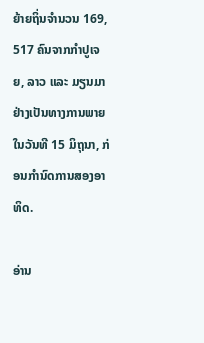ຍ້າຍຖິ່ນຈຳນວນ 169, 517 ຄົນຈາກກຳປູເຈຍ, ລາວ ແລະ ມຽນມາ ຢ່າງເປັນທາງການພາຍໃນວັນທີ 15 ມິຖຸນາ, ກ່ອນກຳນົດການສອງອາທິດ.

ອ່ານ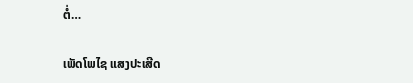ຕໍ່…

ເພັດໂພໄຊ ແສງປະເສີດ